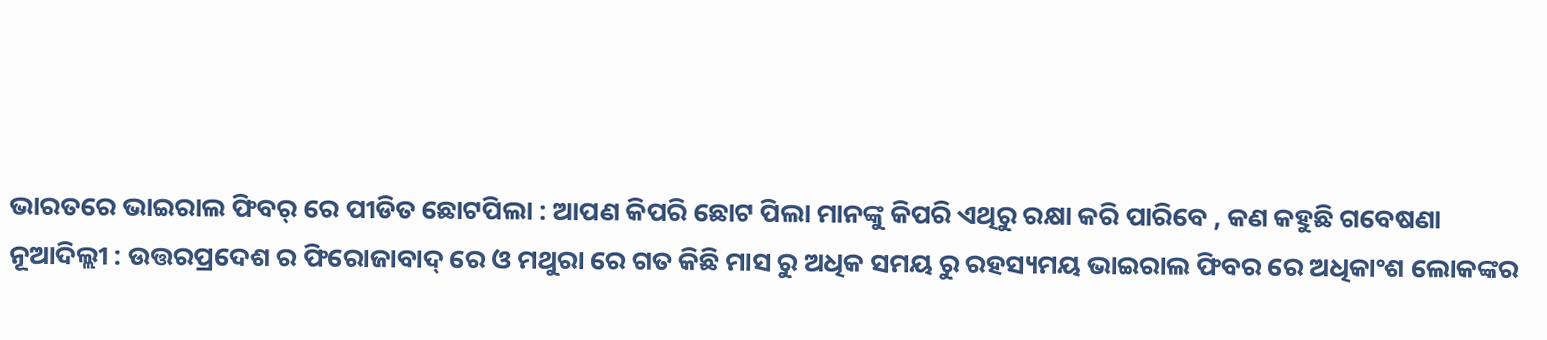ଭାରତରେ ଭାଇରାଲ ଫିବର୍ ରେ ପୀଡିତ ଛୋଟପିଲା : ଆପଣ କିପରି ଛୋଟ ପିଲା ମାନଙ୍କୁ କିପରି ଏଥିରୁ ରକ୍ଷା କରି ପାରିବେ , କଣ କହୁଛି ଗବେଷଣା
ନୂଆଦିଲ୍ଲୀ : ଉତ୍ତରପ୍ରଦେଶ ର ଫିରୋଜାବାଦ୍ ରେ ଓ ମଥୁରା ରେ ଗତ କିଛି ମାସ ରୁ ଅଧିକ ସମୟ ରୁ ରହସ୍ୟମୟ ଭାଇରାଲ ଫିବର ରେ ଅଧିକାଂଶ ଲୋକଙ୍କର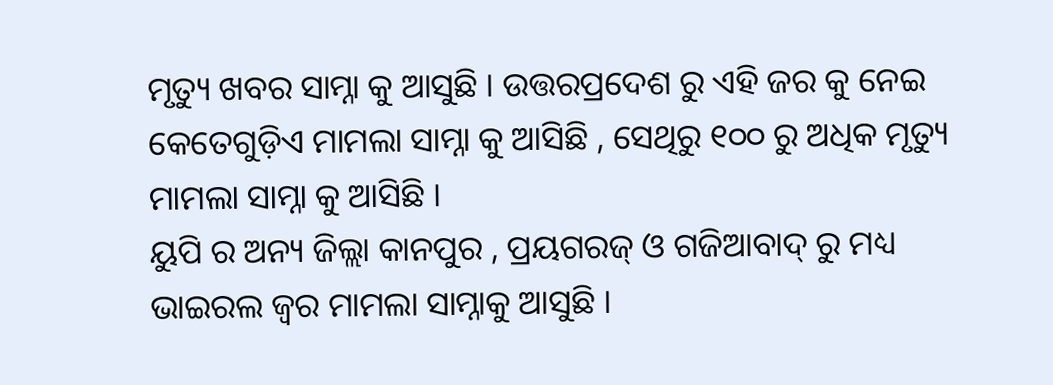ମୃତ୍ୟୁ ଖବର ସାମ୍ନା କୁ ଆସୁଛି । ଉତ୍ତରପ୍ରଦେଶ ରୁ ଏହି ଜର କୁ ନେଇ କେତେଗୁଡ଼ିଏ ମାମଲା ସାମ୍ନା କୁ ଆସିଛି , ସେଥିରୁ ୧୦୦ ରୁ ଅଧିକ ମୃତ୍ୟୁ ମାମଲା ସାମ୍ନା କୁ ଆସିଛି ।
ୟୁପି ର ଅନ୍ୟ ଜିଲ୍ଲା କାନପୁର , ପ୍ରୟଗରଜ୍ ଓ ଗଜିଆବାଦ୍ ରୁ ମଧ୍ୟ ଭାଇରଲ ଜ୍ଵର ମାମଲା ସାମ୍ନାକୁ ଆସୁଛି ।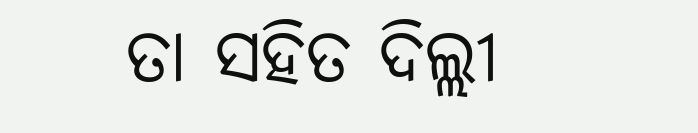ତା ସହିତ ଦିଲ୍ଲୀ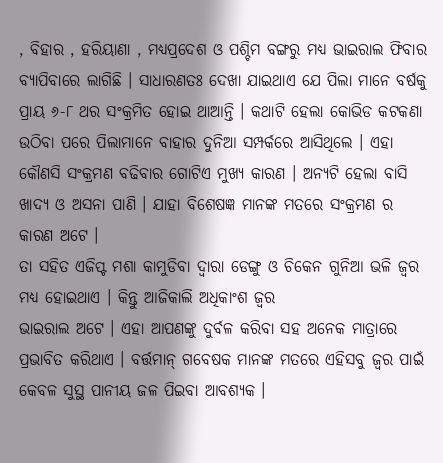, ବିହାର , ହରିୟାଣା , ମଧ୍ୟପ୍ରଦେଶ ଓ ପଶ୍ଚିମ ବଙ୍ଗରୁ ମଧ୍ୟ ଭାଇରାଲ ଫିବାର ବ୍ୟାପିବାରେ ଲାଗିଛି । ସାଧାରଣତଃ ଦେଖା ଯାଇଥାଏ ଯେ ପିଲା ମାନେ ବର୍ଷକୁ ପ୍ରାୟ ୬-୮ ଥର ସଂକ୍ରମିତ ହୋଇ ଥାଆନ୍ତି । କଥାଟି ହେଲା କୋଭିଡ କଟକଣା ଉଠିବା ପରେ ପିଲାମାନେ ବାହାର ଦୁନିଆ ସମ୍ପର୍କରେ ଆସିଥିଲେ । ଏହା କୌଣସି ସଂକ୍ରମଣ ବଢିବାର ଗୋଟିଏ ମୁଖ୍ୟ କାରଣ । ଅନ୍ୟଟି ହେଲା ବାସି ଖାଦ୍ୟ ଓ ଅସନା ପାଣି । ଯାହା ବିଶେଷଜ୍ଞ ମାନଙ୍କ ମତରେ ସଂକ୍ରମଣ ର କାରଣ ଅଟେ ।
ତା ସହିତ ଏଜିପ୍ଟ ମଶା କାମୁଡିବା ଦ୍ବାରା ଡେଙ୍ଗୁ ଓ ଚିକେନ ଗୁନିଆ ଭଳି ଜ୍ଵର ମଧ୍ୟ ହୋଇଥାଏ । କିନ୍ତୁ ଆଜିକାଲି ଅଧିକାଂଶ ଜ୍ଵର
ଭାଇରାଲ ଅଟେ । ଏହା ଆପଣଙ୍କୁ ଦୁର୍ବଳ କରିବା ସହ ଅନେକ ମାତ୍ରାରେ ପ୍ରଭାବିତ କରିଥାଏ । ବର୍ତ୍ତମାନ୍ ଗବେଷକ ମାନଙ୍କ ମତରେ ଏହିସବୁ ଜ୍ଵର ପାଇଁ କେବଳ ସୁସ୍ଥ ପାନୀୟ ଜଳ ପିଇବା ଆବଶ୍ୟକ ।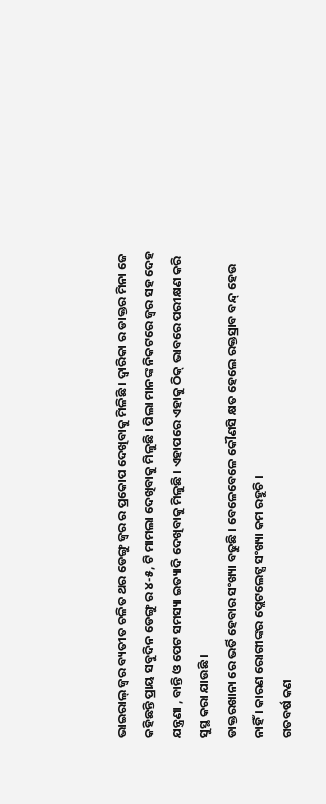ଭାଇରାଲ୍ ଜ୍ଵର ବ୍ୟତୀତ ଚଳିତ ଥର ଡେଙ୍ଗୁ ଜ୍ଵର ର ପ୍ରକୋପ ଦେଖିବାକୁ ମିଳିଛି । ଦ୍ବାରିକା ର ଡାକ୍ତର ମିନା ଜେ କହିଛନ୍ତି ପ୍ରାୟ ସବୁଦିନ ଡେଙ୍ଗୁ ର ୪-୫, ଟି ମାମଲା ଦେଖିବାକୁ ମିଳୁଛି । ପିଲା ମାନଙ୍କ ନିକଟରେ ଜ୍ଵର ସହ ଦେହ ଯନ୍ତ୍ରଣା , ବାନ୍ତି ଓ ପେଟ ସମସ୍ୟା ଇତ୍ୟାଦି ଦେଖିବାକୁ ମିଳୁଛି । ଏହାପରେ ଏହାକୁ ଠିକ୍ ଭାବରେ ପରୀକ୍ଷଣ କରି ସୁସ୍ଥ କରା ଯାଉଛି ।
ଡାକ୍ତରଖାନା ରେ ଭର୍ତି ହେବାର ସଂଖ୍ୟା ବଢୁଛି । ବେଳେବେଳେ କୌଣସି କ୍ଷତ ହେଲେ ରକ୍ତସ୍ରାବ ବନ୍ଦ୍ ହେଉ ନାହିଁ । କାରଣ ରୋଗୀଙ୍କର ପ୍ଲେଟଲେଟ୍ସ ସଂଖ୍ୟା କମ ରହୁଚି ।
ଗତବର୍ଷ କଣ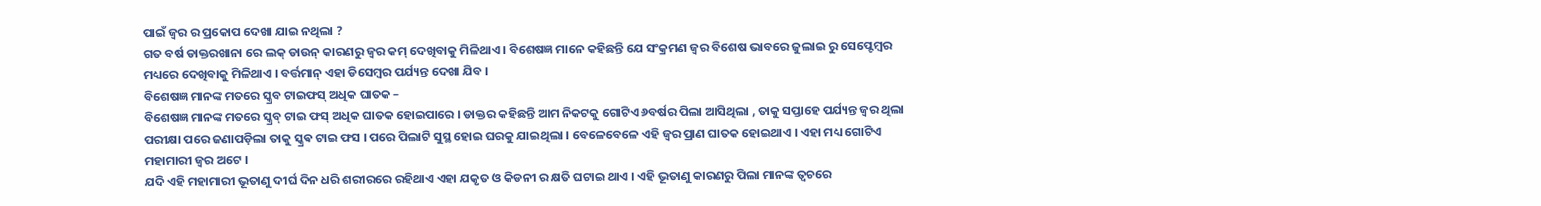ପାଇଁ ଜ୍ଵର ର ପ୍ରକୋପ ଦେଖା ଯାଇ ନଥିଲା ?
ଗତ ବର୍ଷ ଡାକ୍ତରଖାନା ରେ ଲକ୍ ଡାଉନ୍ କାରଣରୁ ଜ୍ଵର କମ୍ ଦେଖିବାକୁ ମିଳିଥାଏ । ବିଶେଷଜ୍ଞ ମାନେ କହିଛନ୍ତି ଯେ ସଂକ୍ରମଣ ଜ୍ଵର ବିଶେଷ ଭାବରେ ଜୁଲାଇ ରୁ ସେପ୍ଟେମ୍ବର ମଧ୍ୟରେ ଦେଖିବାକୁ ମିଳିଥାଏ । ବର୍ତ୍ତମାନ୍ ଏହା ଡିସେମ୍ବର ପର୍ଯ୍ୟନ୍ତ ଦେଖା ଯିବ ।
ବିଶେଷଜ୍ଞ ମାନଙ୍କ ମତରେ ସ୍କ୍ରବ ଟାଇଫସ୍ ଅଧିକ ଘାତକ –
ବିଶେଷଜ୍ଞ ମାନଙ୍କ ମତରେ ସ୍କ୍ରବ୍ ଟାଇ ଫସ୍ ଅଧିକ ଘାତକ ହୋଇପାରେ । ଡାକ୍ତର କହିଛନ୍ତି ଆମ ନିକଟକୁ ଗୋଟିଏ ୬ବର୍ଷର ପିଲା ଆସିଥିଲା , ତାକୁ ସପ୍ତାହେ ପର୍ଯ୍ୟନ୍ତ ଜ୍ଵର ଥିଲା ପରୀକ୍ଷା ପରେ ଜଣାପଡ଼ିଲା ତାକୁ ସ୍କ୍ରଵ ଟାଇ ଫସ । ପରେ ପିଲାଟି ସୁସ୍ଥ ହୋଇ ଘରକୁ ଯାଇଥିଲା । ବେଳେବେଳେ ଏହି ଜ୍ଵର ପ୍ରାଣ ଘାତକ ହୋଇଥାଏ । ଏହା ମଧ୍ୟ ଗୋଟିଏ ମହାମାରୀ ଜ୍ଵର ଅଟେ ।
ଯଦି ଏହି ମହାମାରୀ ଭୂତାଣୁ ଦୀର୍ଘ ଦିନ ଧରି ଶରୀରରେ ରହିଥାଏ ଏହା ଯକୃତ ଓ କିଡନୀ ର କ୍ଷତି ଘଟାଇ ଥାଏ । ଏହି ଭୂତାଣୁ କାରଣରୁ ପିଲା ମାନଙ୍କ ତ୍ୱଚରେ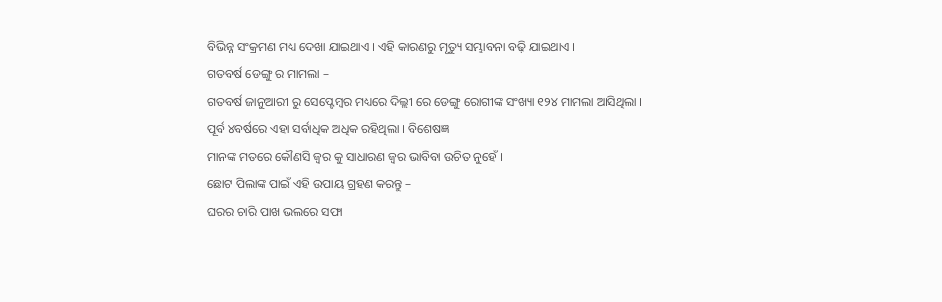ବିଭିନ୍ନ ସଂକ୍ରମଣ ମଧ୍ୟ ଦେଖା ଯାଇଥାଏ । ଏହି କାରଣରୁ ମୃତ୍ୟୁ ସମ୍ଭାବନା ବଢ଼ି ଯାଇଥାଏ ।
ଗତବର୍ଷ ଡେଙ୍ଗୁ ର ମାମଲା –
ଗତବର୍ଷ ଜାନୁଆରୀ ରୁ ସେପ୍ଟେମ୍ବର ମଧ୍ୟରେ ଦିଲ୍ଲୀ ରେ ଡେଙ୍ଗୁ ରୋଗୀଙ୍କ ସଂଖ୍ୟା ୧୨୪ ମାମଲା ଆସିଥିଲା । ପୂର୍ବ ୪ବର୍ଷରେ ଏହା ସର୍ବାଧିକ ଅଧିକ ରହିଥିଲା । ବିଶେଷଜ୍ଞ
ମାନଙ୍କ ମତରେ କୌଣସି ଜ୍ଵର କୁ ସାଧାରଣ ଜ୍ଵର ଭାବିବା ଉଚିତ ନୁହେଁ ।
ଛୋଟ ପିଲାଙ୍କ ପାଇଁ ଏହି ଉପାୟ ଗ୍ରହଣ କରନ୍ତୁ –
ଘରର ଚାରି ପାଖ ଭଲରେ ସଫା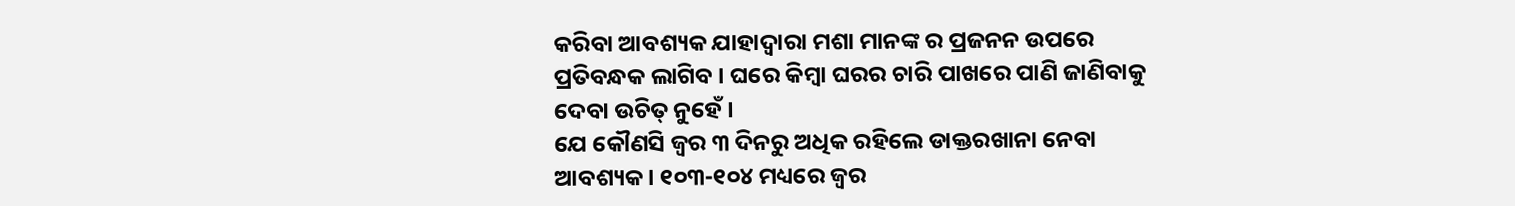କରିବା ଆବଶ୍ୟକ ଯାହାଦ୍ବାରା ମଶା ମାନଙ୍କ ର ପ୍ରଜନନ ଉପରେ ପ୍ରତିବନ୍ଧକ ଲାଗିବ । ଘରେ କିମ୍ବା ଘରର ଚାରି ପାଖରେ ପାଣି ଜାଣିବାକୁ ଦେବା ଉଚିତ୍ ନୁହେଁ ।
ଯେ କୌଣସି ଜ୍ଵର ୩ ଦିନରୁ ଅଧିକ ରହିଲେ ଡାକ୍ତରଖାନା ନେବା ଆବଶ୍ୟକ । ୧୦୩-୧୦୪ ମଧ୍ୟରେ ଜ୍ଵର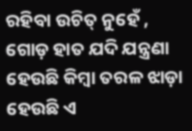ରହିବା ଉଚିତ୍ ନୁହେଁ , ଗୋଡ଼ ହାତ ଯଦି ଯନ୍ତ୍ରଣା ହେଉଛି କିମ୍ବା ତରଳ ଝାଡ଼ା ହେଉଛି ଏ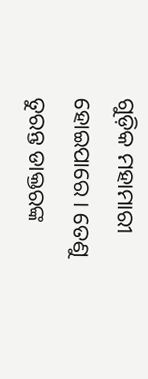ଗୁଡ଼ିକ ମହାମାରୀ ହୋଇପାରେ । ତେଣୁ ତୁରନ୍ତ ଡାକ୍ତରଙ୍କ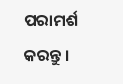ପରାମର୍ଶ କରନ୍ତୁ ।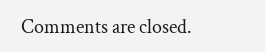Comments are closed.